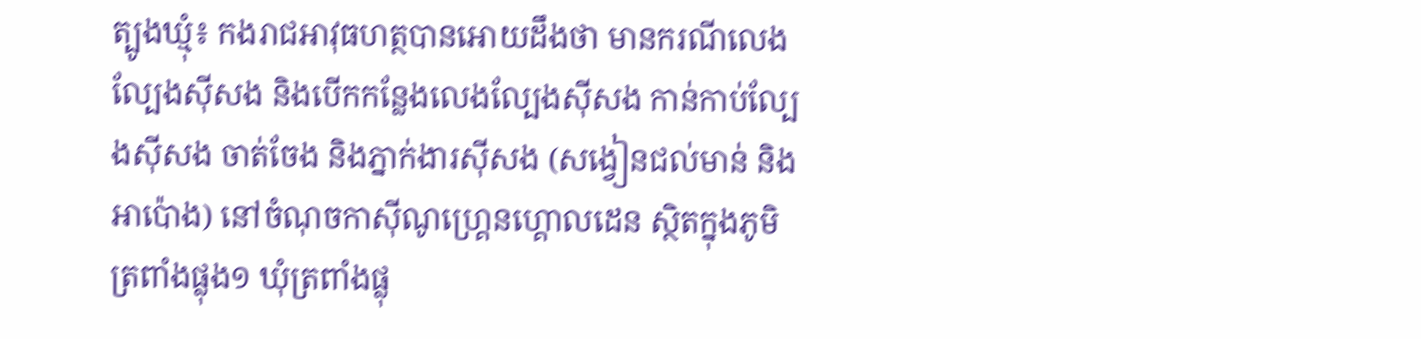ត្បូងឃ្មុំ៖ កងរាជអាវុធហត្ថបានអោយដឹងថា មានករណីលេងល្បែងស៊ីសង និងបើកកន្លែងលេងល្បែងស៊ីសង កាន់កាប់ល្បែងស៊ីសង ចាត់ចែង និងភ្នាក់ងារស៊ីសង (សង្វៀនជល់មាន់ និងអាប៉ោង) នៅចំណុចកាស៊ីណូហ្រ្គេនហ្គោលដេន ស្ថិតក្នុងភូមិត្រពាំងផ្លុង១ ឃុំត្រពាំងផ្លុ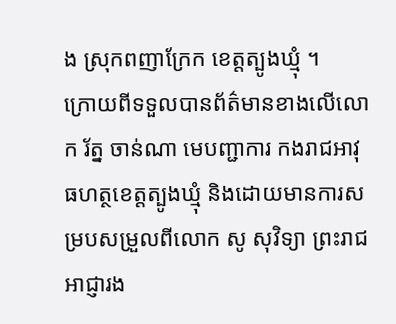ង ស្រុកពញាក្រែក ខេត្តត្បូងឃ្មុំ ។
ក្រោយពីទទួលបានព័ត៌មានខាងលើលោក រ័ត្ន ចាន់ណា មេបញ្ជាការ កងរាជអាវុធហត្ថខេត្តត្បូងឃ្មុំ និងដោយមានការសម្របសម្រួលពីលោក សូ សុវិទ្យា ព្រះរាជអាជ្ញារង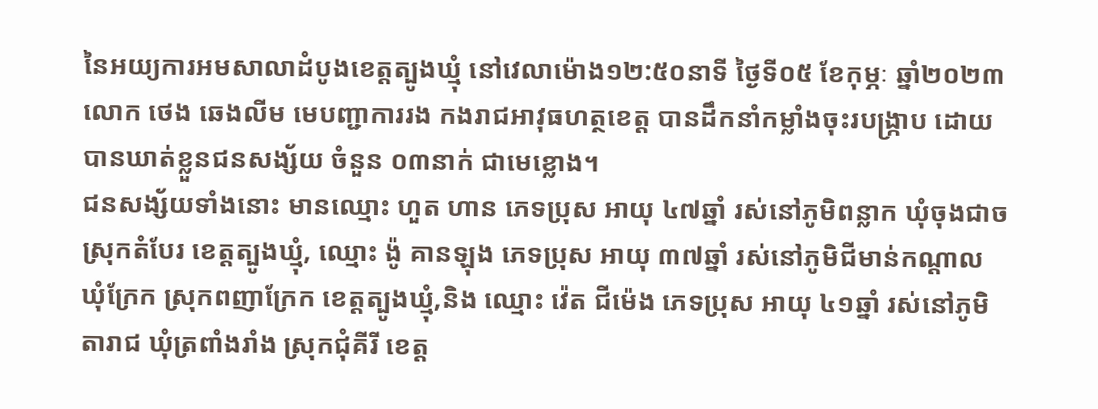នៃអយ្យការអមសាលាដំបូងខេត្តត្បូងឃ្មុំ នៅវេលាម៉ោង១២:៥០នាទី ថ្ងៃទី០៥ ខែកុម្ភៈ ឆ្នាំ២០២៣ លោក ថេង ឆេងលីម មេបញ្ជាការរង កងរាជអាវុធហត្ថខេត្ត បានដឹកនាំកម្លាំងចុះរបង្រ្កាប ដោយបានឃាត់ខ្លួនជនសង្ស័យ ចំនួន ០៣នាក់ ជាមេខ្លោង។
ជនសង្ស័យទាំងនោះ មានឈ្មោះ ហួត ហាន ភេទប្រុស អាយុ ៤៧ឆ្នាំ រស់នៅភូមិពន្លាក ឃុំចុងជាច ស្រុកតំបែរ ខេត្តត្បូងឃ្មុំ, ឈ្មោះ ង៉ូ គានឡុង ភេទប្រុស អាយុ ៣៧ឆ្នាំ រស់នៅភូមិជីមាន់កណ្តាល ឃុំក្រែក ស្រុកពញាក្រែក ខេត្តត្បូងឃ្មុំ,និង ឈ្មោះ វ៉េត ជីម៉េង ភេទប្រុស អាយុ ៤១ឆ្នាំ រស់នៅភូមិតារាជ ឃុំត្រពាំងរាំង ស្រុកជុំគីរី ខេត្ត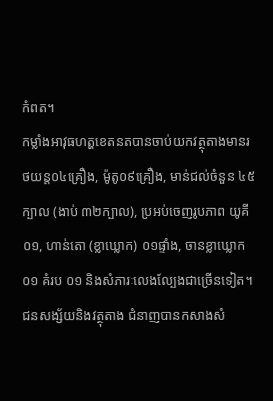កំពត។
កម្លាំងអាវុធហត្ហខេតនតបានចាប់យកវត្ថុតាងមានរថយន្ត០៤គ្រឿង, ម៉ូតូ០៩គ្រឿង, មាន់ជល់ចំនួន ៤៥ក្បាល (ងាប់ ៣២ក្បាល), ប្រអប់ចេញរូបភាព យូគី ០១, ហាន់តោ (ខ្លាឃ្លោក) ០១ផ្ទាំង, ចានខ្លាឃ្លោក ០១ គំរប ០១ និងសំភារៈលេងល្បែងជាច្រើនទៀត។
ជនសង្ស័យនិងវត្ថុតាង ជំនាញបានកសាងសំ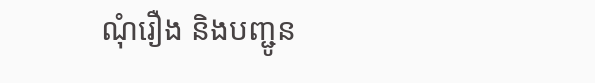ណុំរឿង និងបញ្ជូន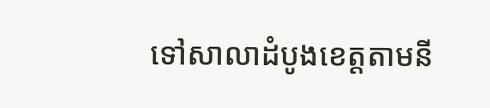ទៅសាលាដំបូងខេត្តតាមនី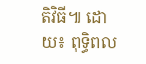តិវិធី៕ ដោយ៖ ពុទ្ធិពល